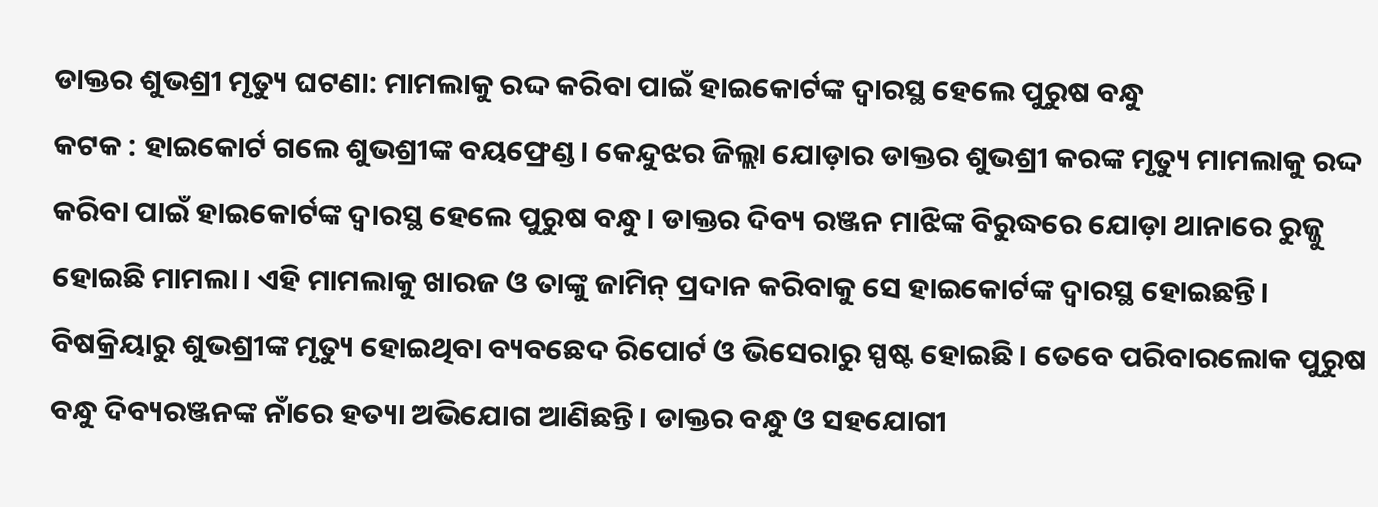ଡାକ୍ତର ଶୁଭଶ୍ରୀ ମୃତ୍ୟୁ ଘଟଣା: ମାମଲାକୁ ରଦ୍ଦ କରିବା ପାଇଁ ହାଇକୋର୍ଟଙ୍କ ଦ୍ୱାରସ୍ଥ ହେଲେ ପୁରୁଷ ବନ୍ଧୁ
କଟକ : ହାଇକୋର୍ଟ ଗଲେ ଶୁଭଶ୍ରୀଙ୍କ ବୟଫ୍ରେଣ୍ଡ। କେନ୍ଦୁଝର ଜିଲ୍ଲା ଯୋଡ଼ାର ଡାକ୍ତର ଶୁଭଶ୍ରୀ କରଙ୍କ ମୃତ୍ୟୁ ମାମଲାକୁ ରଦ୍ଦ କରିବା ପାଇଁ ହାଇକୋର୍ଟଙ୍କ ଦ୍ୱାରସ୍ଥ ହେଲେ ପୁରୁଷ ବନ୍ଧୁ। ଡାକ୍ତର ଦିବ୍ୟ ରଞ୍ଜନ ମାଝିଙ୍କ ବିରୁଦ୍ଧରେ ଯୋଡ଼ା ଥାନାରେ ରୁଜ୍ଜୁ ହୋଇଛି ମାମଲା। ଏହି ମାମଲାକୁ ଖାରଜ ଓ ତାଙ୍କୁ ଜାମିନ୍ ପ୍ରଦାନ କରିବାକୁ ସେ ହାଇକୋର୍ଟଙ୍କ ଦ୍ୱାରସ୍ଥ ହୋଇଛନ୍ତି। ବିଷକ୍ରିୟାରୁ ଶୁଭଶ୍ରୀଙ୍କ ମୃତ୍ୟୁ ହୋଇଥିବା ବ୍ୟବଛେଦ ରିପୋର୍ଟ ଓ ଭିସେରାରୁ ସ୍ପଷ୍ଟ ହୋଇଛି। ତେବେ ପରିବାରଲୋକ ପୁରୁଷ ବନ୍ଧୁ ଦିବ୍ୟରଞ୍ଜନଙ୍କ ନାଁରେ ହତ୍ୟା ଅଭିଯୋଗ ଆଣିଛନ୍ତି। ଡାକ୍ତର ବନ୍ଧୁ ଓ ସହଯୋଗୀ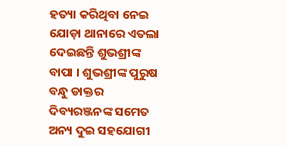ହତ୍ୟା କରିଥିବା ନେଇ ଯୋଡ଼ା ଥାନାରେ ଏତଲା ଦେଇଛନ୍ତି ଶୁଭଶ୍ରୀଙ୍କ ବାପା । ଶୁଭଶ୍ରୀଙ୍କ ପୁରୁଷ ବନ୍ଧୁ ଡାକ୍ତର ଦିବ୍ୟରଞ୍ଜନଙ୍କ ସମେତ ଅନ୍ୟ ଦୁଇ ସହଯୋଗୀ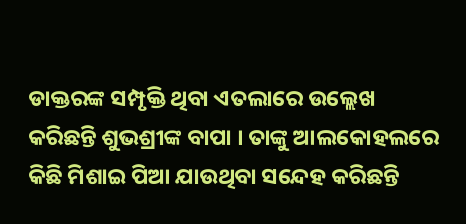ଡାକ୍ତରଙ୍କ ସମ୍ପୃକ୍ତି ଥିବା ଏତଲାରେ ଉଲ୍ଲେଖ କରିଛନ୍ତି ଶୁଭଶ୍ରୀଙ୍କ ବାପା । ତାଙ୍କୁ ଆଲକୋହଲରେ କିଛି ମିଶାଇ ପିଆ ଯାଉଥିବା ସନ୍ଦେହ କରିଛନ୍ତି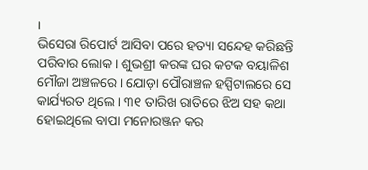।
ଭିସେରା ରିପୋର୍ଟ ଆସିବା ପରେ ହତ୍ୟା ସନ୍ଦେହ କରିଛନ୍ତି ପରିବାର ଲୋକ । ଶୁଭଶ୍ରୀ କରଙ୍କ ଘର କଟକ ବୟାଳିଶ ମୌଜା ଅଞ୍ଚଳରେ । ଯୋଡ଼ା ପୌରାଞ୍ଚଳ ହସ୍ପିଟାଲରେ ସେ କାର୍ଯ୍ୟରତ ଥିଲେ । ୩୧ ତାରିଖ ରାତିରେ ଝିଅ ସହ କଥା ହୋଇଥିଲେ ବାପା ମନୋରଞ୍ଜନ କର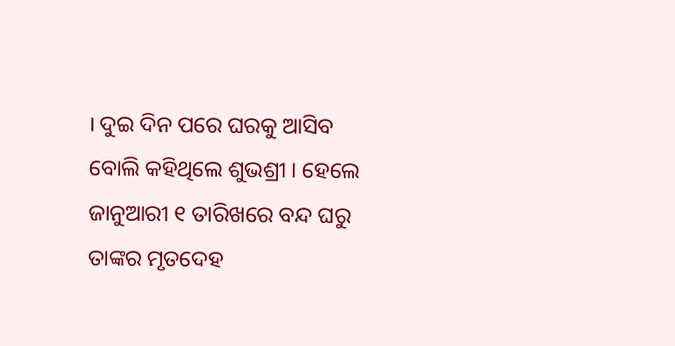। ଦୁଇ ଦିନ ପରେ ଘରକୁ ଆସିବ ବୋଲି କହିଥିଲେ ଶୁଭଶ୍ରୀ । ହେଲେ ଜାନୁଆରୀ ୧ ତାରିଖରେ ବନ୍ଦ ଘରୁ ତାଙ୍କର ମୃତଦେହ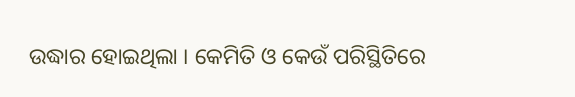ଉଦ୍ଧାର ହୋଇଥିଲା । କେମିତି ଓ କେଉଁ ପରିସ୍ଥିତିରେ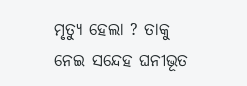ମୃତ୍ୟୁ ହେଲା ? ତାକୁ ନେଇ ସନ୍ଦେହ ଘନୀଭୂତ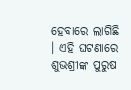ହେବାରେ ଲାଗିଛି । ଏହି ଘଟଣାରେ ଶୁଭଶ୍ରୀଙ୍କ ପୁରୁଷ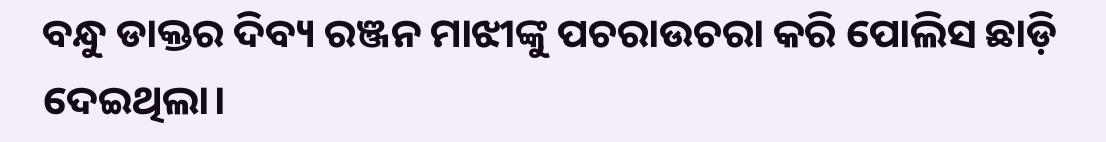ବନ୍ଧୁ ଡାକ୍ତର ଦିବ୍ୟ ରଞ୍ଜନ ମାଝୀଙ୍କୁ ପଚରାଉଚରା କରି ପୋଲିସ ଛାଡ଼ି ଦେଇଥିଲା।